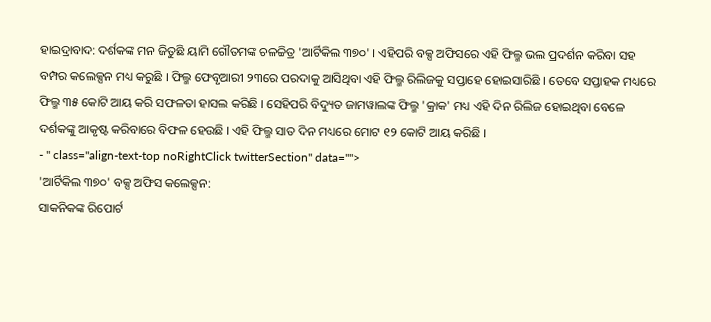ହାଇଦ୍ରାବାଦ: ଦର୍ଶକଙ୍କ ମନ ଜିତୁଛି ୟାମି ଗୌତମଙ୍କ ଚଳଚ୍ଚିତ୍ର 'ଆର୍ଟିକିଲ ୩୭୦' । ଏହିପରି ବକ୍ସ ଅଫିସରେ ଏହି ଫିଲ୍ମ ଭଲ ପ୍ରଦର୍ଶନ କରିବା ସହ ବମ୍ପର କଲେକ୍ସନ ମଧ୍ୟ କରୁଛି । ଫିଲ୍ମ ଫେବୃଆରୀ ୨୩ରେ ପରଦାକୁ ଆସିଥିବା ଏହି ଫିଲ୍ମ ରିଲିଜକୁ ସପ୍ତାହେ ହୋଇସାରିଛି । ତେବେ ସପ୍ତାହକ ମଧ୍ୟରେ ଫିଲ୍ମ ୩୫ କୋଟି ଆୟ କରି ସଫଳତା ହାସଲ କରିଛି । ସେହିପରି ବିଦ୍ୟୁତ ଜାମୱାଲଙ୍କ ଫିଲ୍ମ 'କ୍ରାକ' ମଧ୍ୟ ଏହି ଦିନ ରିଲିଜ ହୋଇଥିବା ବେଳେ ଦର୍ଶକଙ୍କୁ ଆକୃଷ୍ଟ କରିବାରେ ବିଫଳ ହେଉଛି । ଏହି ଫିଲ୍ମ ସାତ ଦିନ ମଧ୍ୟରେ ମୋଟ ୧୨ କୋଟି ଆୟ କରିଛି ।
- " class="align-text-top noRightClick twitterSection" data="">
'ଆର୍ଟିକିଲ ୩୭୦' ବକ୍ସ ଅଫିସ କଲେକ୍ସନ:
ସାକନିକଙ୍କ ରିପୋର୍ଟ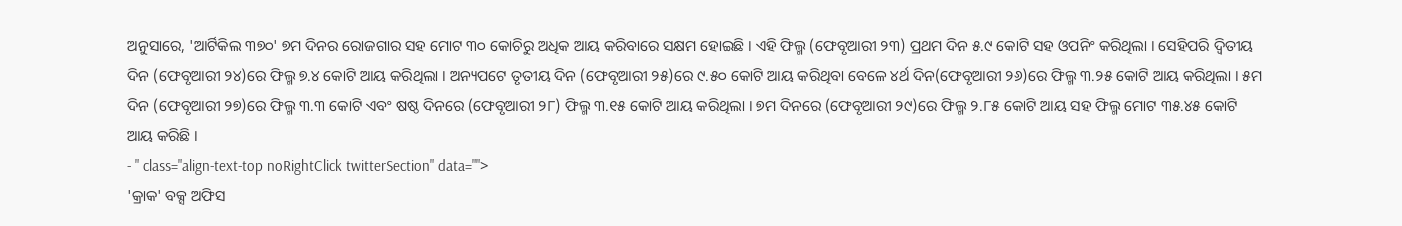ଅନୁସାରେ, 'ଆର୍ଟିକିଲ ୩୭୦' ୭ମ ଦିନର ରୋଜଗାର ସହ ମୋଟ ୩୦ କୋଚିରୁ ଅଧିକ ଆୟ କରିବାରେ ସକ୍ଷମ ହୋଇଛି । ଏହି ଫିଲ୍ମ (ଫେବୃଆରୀ ୨୩) ପ୍ରଥମ ଦିନ ୫.୯ କୋଟି ସହ ଓପନିଂ କରିଥିଲା । ସେହିପରି ଦ୍ୱିତୀୟ ଦିନ (ଫେବୃଆରୀ ୨୪)ରେ ଫିଲ୍ମ ୭.୪ କୋଟି ଆୟ କରିଥିଲା । ଅନ୍ୟପଟେ ତୃତୀୟ ଦିନ (ଫେବୃଆରୀ ୨୫)ରେ ୯.୫୦ କୋଟି ଆୟ କରିଥିବା ବେଳେ ୪ର୍ଥ ଦିନ(ଫେବୃଆରୀ ୨୬)ରେ ଫିଲ୍ମ ୩.୨୫ କୋଟି ଆୟ କରିଥିଲା । ୫ମ ଦିନ (ଫେବୃଆରୀ ୨୭)ରେ ଫିଲ୍ମ ୩.୩ କୋଟି ଏବଂ ଷଷ୍ଠ ଦିନରେ (ଫେବୃଆରୀ ୨୮) ଫିଲ୍ମ ୩.୧୫ କୋଟି ଆୟ କରିଥିଲା । ୭ମ ଦିନରେ (ଫେବୃଆରୀ ୨୯)ରେ ଫିଲ୍ମ ୨.୮୫ କୋଟି ଆୟ ସହ ଫିଲ୍ମ ମୋଟ ୩୫.୪୫ କୋଟି ଆୟ କରିଛି ।
- " class="align-text-top noRightClick twitterSection" data="">
'କ୍ରାକ' ବକ୍ସ ଅଫିସ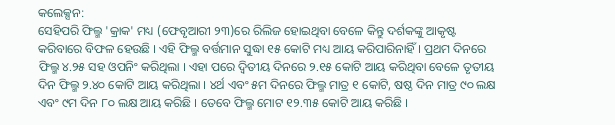କଲେକ୍ସନ:
ସେହିପରି ଫିଲ୍ମ 'କ୍ରାକ' ମଧ୍ୟ (ଫେବୃଆରୀ ୨୩)ରେ ରିଲିଜ ହୋଇଥିବା ବେଳେ କିନ୍ତୁ ଦର୍ଶକଙ୍କୁ ଆକୃଷ୍ଟ କରିବାରେ ବିଫଳ ହେଉଛି । ଏହି ଫିଲ୍ମ ବର୍ତ୍ତମାନ ସୁଦ୍ଧା ୧୫ କୋଟି ମଧ୍ୟ ଆୟ କରିପାରିନାହିଁ । ପ୍ରଥମ ଦିନରେ ଫିଲ୍ମ ୪.୨୫ ସହ ଓପନିଂ କରିଥିଲା । ଏହା ପରେ ଦ୍ୱିତୀୟ ଦିନରେ ୨.୧୫ କୋଟି ଆୟ କରିଥିବା ବେଳେ ତୃତୀୟ ଦିନ ଫିଲ୍ମ ୨.୪୦ କୋଟି ଆୟ କରିଥିଲା । ୪ର୍ଥ ଏବଂ ୫ମ ଦିନରେ ଫିଲ୍ମ ମାତ୍ର ୧ କୋଟି, ଷଷ୍ଠ ଦିନ ମାତ୍ର ୯୦ ଲକ୍ଷ ଏବଂ ୯ମ ଦିନ ୮୦ ଲକ୍ଷ ଆୟ କରିଛି । ତେବେ ଫିଲ୍ମ ମୋଟ ୧୨.୩୫ କୋଟି ଆୟ କରିଛି ।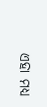ଏହା ମଧ୍ୟ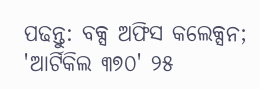ପଢନ୍ତୁ: ବକ୍ସ ଅଫିସ କଲେକ୍ସନ; 'ଆର୍ଟିକିଲ ୩୭୦' ୨୫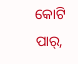କୋଟି ପାର୍,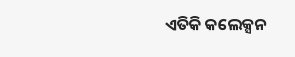ଏତିକି କଲେକ୍ସନ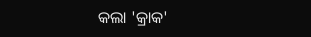କଲା 'କ୍ରାକ'